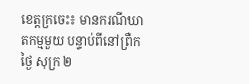ខេត្តក្រចេះ៖ មានករណីឃាតកម្មមួយ បន្ទាប់ពីនៅព្រឺកថ្ងៃ សុក្រ ២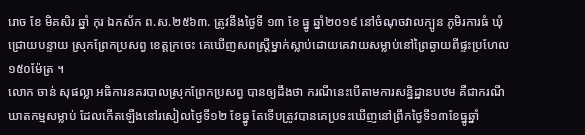រោច ខែ មិគសិរ ឆ្នាំ កុរ ឯកស័ក ព.ស.២៥៦៣. ត្រូវនឹងថ្ងៃទី ១៣ ខែ ធ្នូ ឆ្នាំ២០១៩ នៅចំណុចវាលក្បូន ភូមិរការធំ ឃុំជ្រោយបន្ទាយ ស្រុកព្រែកប្រសព្វ ខេត្តក្រចេះ គេឃើញសពស្ត្រីម្នាក់ស្លាប់ដោយគេវាយសម្លាប់នៅព្រៃឆ្ងាយពីផ្ទះប្រហែល១៥០ម៉ែត្រ ។
លោក ចាន់ សុផល្លា អធិការនគរបាលស្រុកព្រែកប្រសព្វ បានឲ្យដឹងថា ករណីនេះបើតាមការសន្និដ្ឋានបឋម គឺជាករណីឃាតកម្មសម្លាប់ ដែលកើតឡើងនៅរសៀលថ្ងៃទី១២ ខែធ្នូ តែទើបត្រូវបានគេប្រទះឃើញនៅព្រឹកថ្ងៃទី១៣ខែធ្នូឆ្នាំ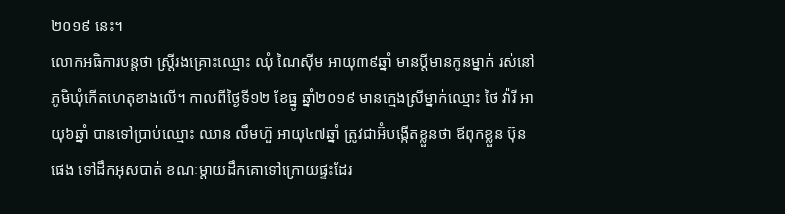២០១៩ នេះ។
លោកអធិការបន្តថា ស្រ្តីរងគ្រោះឈ្មោះ ឈុំ ណៃស៊ីម អាយុ៣៩ឆ្នាំ មានប្ដីមានកូនម្នាក់ រស់នៅភូមិឃុំកើតហេតុខាងលើ។ កាលពីថ្ងៃទី១២ ខែធ្នូ ឆ្នាំ២០១៩ មានក្មេងស្រីម្នាក់ឈ្មោះ ថៃ វ៉ារី អាយុ៦ឆ្នាំ បានទៅប្រាប់ឈ្មោះ ឈាន លឹមហ៊ួ អាយុ៤៧ឆ្នាំ ត្រូវជាអ៊ំបង្កើតខ្លួនថា ឪពុកខ្លួន ប៊ុន ផេង ទៅដឹកអុសបាត់ ខណៈម្តាយដឹកគោទៅក្រោយផ្ទះដែរ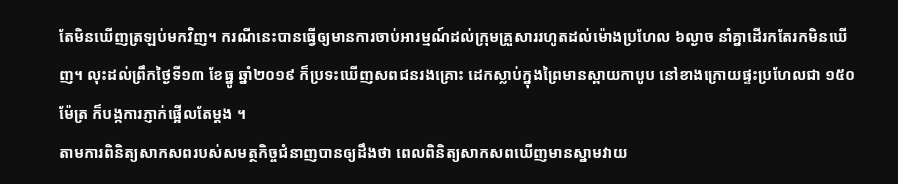តែមិនឃើញត្រឡប់មកវិញ។ ករណីនេះបានធ្វើឲ្យមានការចាប់អារម្មណ៍ដល់ក្រុមគ្រួសាររហូតដល់ម៉ោងប្រហែល ៦ល្ងាច នាំគ្នាដើរកតែរកមិនឃើញ។ លុះដល់ព្រឹកថ្ងៃទី១៣ ខែធ្នូ ឆ្នាំ២០១៩ ក៏ប្រទះឃើញសពជនរងគ្រោះ ដេកស្លាប់ក្នុងព្រៃមានស្ពាយកាបូប នៅខាងក្រោយផ្ទះប្រហែលជា ១៥០ម៉ែត្រ ក៏បង្កការភ្ញាក់ផ្អើលតែម្តង ។
តាមការពិនិត្យសាកសពរបស់សមត្ថកិច្ចជំនាញបានឲ្យដឹងថា ពេលពិនិត្យសាកសពឃើញមានស្នាមវាយ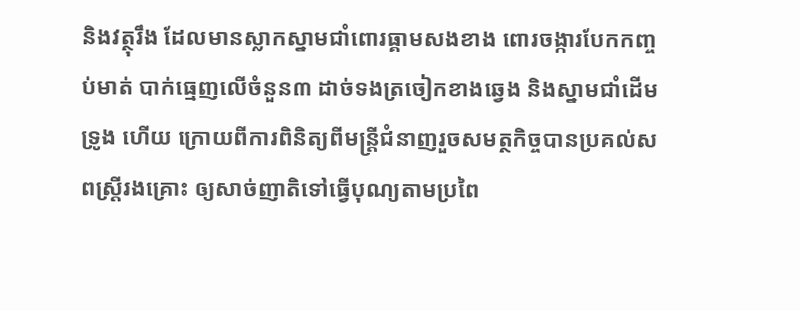និងវត្ថុរឹង ដែលមានស្លាកស្នាមជាំពោរធ្គាមសងខាង ពោរចង្ការបែកកញ្ចប់មាត់ បាក់ធ្មេញលើចំនួន៣ ដាច់ទងត្រចៀកខាងឆ្វេង និងស្នាមជាំដើមទ្រូង ហើយ ក្រោយពីការពិនិត្យពីមន្រ្តីជំនាញរួចសមត្ថកិច្ចបានប្រគល់សពស្រ្តីរងគ្រោះ ឲ្យសាច់ញាតិទៅធ្វើបុណ្យតាមប្រពៃ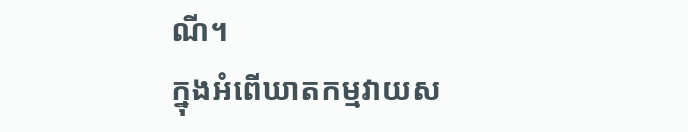ណី។
ក្នុងអំពើឃាតកម្មវាយស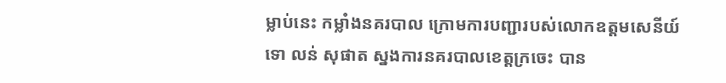ម្លាប់នេះ កម្លាំងនគរបាល ក្រោមការបញ្ជារបស់លោកឧត្តមសេនីយ៍ទោ លន់ សុផាត ស្នងការនគរបាលខេត្តក្រចេះ បាន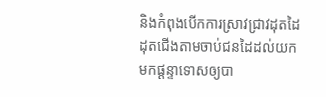និងកំពុងបើកការស្រាវជ្រាវដុតដៃដុតជើងតាមចាប់ជនដៃដល់យកមកផ្តន្ទាទោសឲ្យបា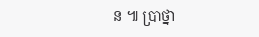ន ៕ ប្រាថ្នា